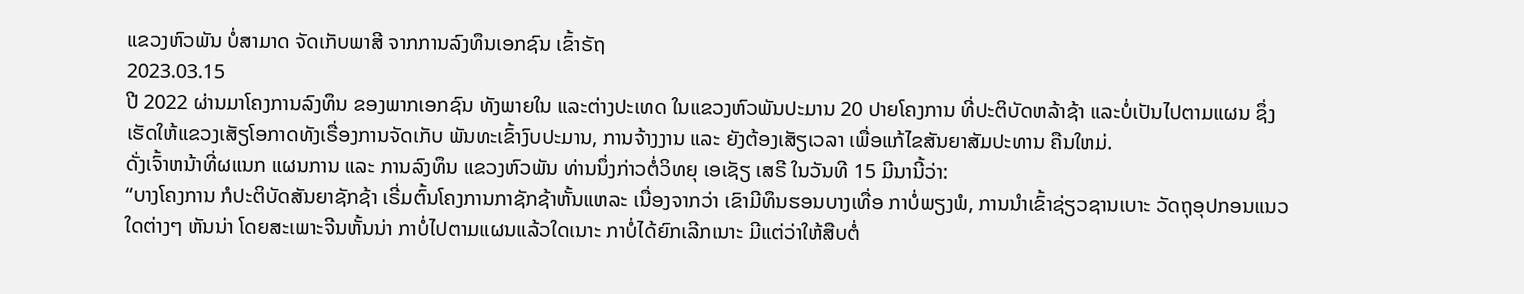ແຂວງຫົວພັນ ບໍ່ສາມາດ ຈັດເກັບພາສີ ຈາກການລົງທຶນເອກຊົນ ເຂົ້າຣັຖ
2023.03.15
ປີ 2022 ຜ່ານມາໂຄງການລົງທຶນ ຂອງພາກເອກຊົນ ທັງພາຍໃນ ແລະຕ່າງປະເທດ ໃນແຂວງຫົວພັນປະມານ 20 ປາຍໂຄງການ ທີ່ປະຕິບັດຫລ້າຊ້າ ແລະບໍ່ເປັນໄປຕາມແຜນ ຊຶ່ງເຮັດໃຫ້ແຂວງເສັຽໂອກາດທັງເຣື່ອງການຈັດເກັບ ພັນທະເຂົ້າງົບປະມານ, ການຈ້າງງານ ແລະ ຍັງຕ້ອງເສັຽເວລາ ເພື່ອແກ້ໄຂສັນຍາສັມປະທານ ຄືນໃຫມ່.
ດັ່ງເຈົ້າຫນ້າທີ່ຜແນກ ແຜນການ ແລະ ການລົງທຶນ ແຂວງຫົວພັນ ທ່ານນຶ່ງກ່າວຕໍ່ວິທຍຸ ເອເຊັຽ ເສຣີ ໃນວັນທີ 15 ມີນານີ້ວ່າ:
“ບາງໂຄງການ ກໍປະຕິບັດສັນຍາຊັກຊ້າ ເຣີ່ມຕົ້ນໂຄງການກາຊັກຊ້າຫັ້ນແຫລະ ເນື່ອງຈາກວ່າ ເຂົາມີທຶນຮອນບາງເທື່ອ ກາບໍ່ພຽງພໍ, ການນຳເຂົ້າຊ່ຽວຊານເບາະ ວັດຖຸອຸປກອນແນວໃດຕ່າງໆ ຫັນນ່າ ໂດຍສະເພາະຈີນຫັ້ນນ່າ ກາບໍ່ໄປຕາມແຜນແລ້ວໃດເນາະ ກາບໍ່ໄດ້ຍົກເລີກເນາະ ມີແຕ່ວ່າໃຫ້ສືບຕໍ່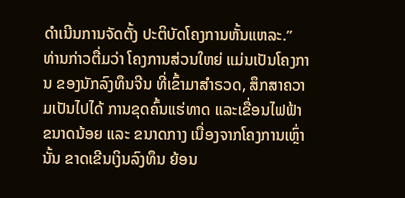ດຳເນີນການຈັດຕັ້ງ ປະຕິບັດໂຄງການຫັ້ນແຫລະ.”
ທ່ານກ່າວຕື່ມວ່າ ໂຄງການສ່ວນໃຫຍ່ ແມ່ນເປັນໂຄງການ ຂອງນັກລົງທຶນຈີນ ທີ່ເຂົ້າມາສຳຣວດ, ສຶກສາຄວາມເປັນໄປໄດ້ ການຂຸດຄົ້ນແຮ່ທາດ ແລະເຂື່ອນໄຟຟ້າ ຂນາດນ້ອຍ ແລະ ຂນາດກາງ ເນື່ອງຈາກໂຄງການເຫຼົ່ານັ້ນ ຂາດເຂີນເງິນລົງທຶນ ຍ້ອນ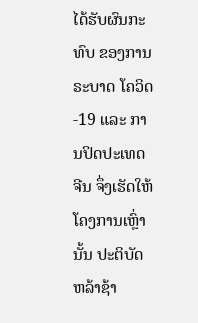ໄດ້ຮັບຜົນກະທົບ ຂອງການຣະບາດ ໂຄວິດ-19 ແລະ ການປິດປະເທດຈີນ ຈຶ່ງເຮັດໃຫ້ໂຄງການເຫຼົ່ານັ້ນ ປະຕິບັດຫລ້າຊ້າ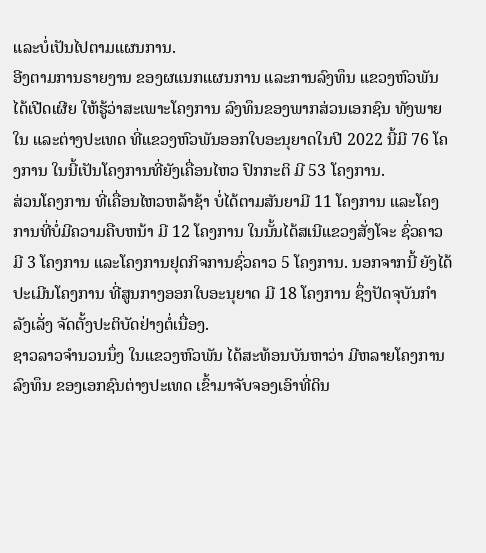ແລະບໍ່ເປັນໄປຕາມແຜນການ.
ອີງຕາມການຣາຍງານ ຂອງຜແນກແຜນການ ແລະການລົງທຶນ ແຂວງຫົວພັນໄດ້ເປີດເຜີຍ ໃຫ້ຮູ້ວ່າສະເພາະໂຄງການ ລົງທຶນຂອງພາກສ່ວນເອກຊົນ ທັງພາຍໃນ ແລະຕ່າງປະເທດ ທີ່ແຂວງຫົວພັນອອກໃບອະນຸຍາດໃນປີ 2022 ນີ້ມີ 76 ໂຄງການ ໃນນີ້ເປັນໂຄງການທີ່ຍັງເຄື່ອນໄຫວ ປົກກະຕິ ມີ 53 ໂຄງການ.
ສ່ວນໂຄງການ ທີ່ເຄື່ອນໄຫວຫລ້າຊ້າ ບໍ່ໄດ້ຕາມສັນຍາມີ 11 ໂຄງການ ແລະໂຄງການທີ່ບໍ່ມີຄວາມຄືບຫນ້າ ມີ 12 ໂຄງການ ໃນນັ້ນໄດ້ສເນີແຂວງສັ່ງໂຈະ ຊົ່ວຄາວມີ 3 ໂຄງການ ແລະໂຄງການຢຸດກິຈການຊົ່ວຄາວ 5 ໂຄງການ. ນອກຈາກນີ້ ຍັງໄດ້ປະເມີນໂຄງການ ທີ່ສູນກາງອອກໃບອະນຸຍາດ ມີ 18 ໂຄງການ ຊຶ່ງປັດຈຸບັນກຳລັງເລັ່ງ ຈັດຕັ້ງປະຕິບັດຢ່າງຕໍ່ເນື່ອງ.
ຊາວລາວຈຳນວນນຶ່ງ ໃນແຂວງຫົວພັນ ໄດ້ສະທ້ອນບັນຫາວ່າ ມີຫລາຍໂຄງການລົງທຶນ ຂອງເອກຊົນຕ່າງປະເທດ ເຂົ້າມາຈັບຈອງເອົາທີ່ດິນ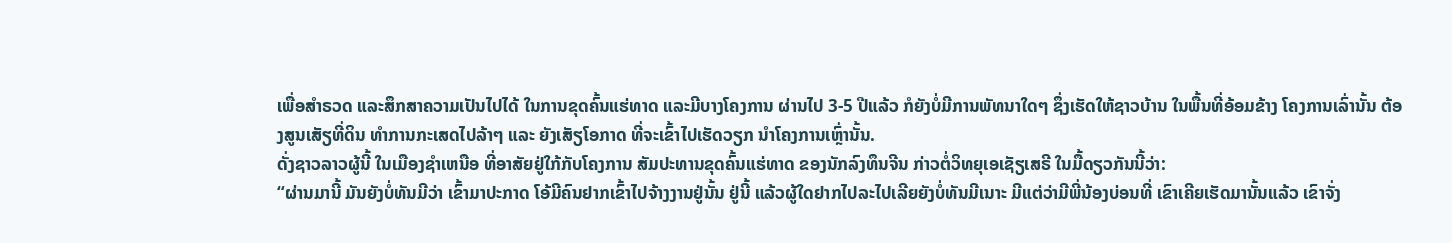ເພື່ອສຳຣວດ ແລະສຶກສາຄວາມເປັນໄປໄດ້ ໃນການຂຸດຄົ້ນແຮ່ທາດ ແລະມີບາງໂຄງການ ຜ່ານໄປ 3-5 ປີແລ້ວ ກໍຍັງບໍ່ມີການພັທນາໃດໆ ຊຶ່ງເຮັດໃຫ້ຊາວບ້ານ ໃນພື້ນທີ່ອ້ອມຂ້າງ ໂຄງການເລົ່ານັ້ນ ຕ້ອງສູນເສັຽທີ່ດິນ ທຳການກະເສດໄປລ້າໆ ແລະ ຍັງເສັຽໂອກາດ ທີ່ຈະເຂົ້າໄປເຮັດວຽກ ນຳໂຄງການເຫຼົ່ານັ້ນ.
ດັ່ງຊາວລາວຜູ້ນີ້ ໃນເມືອງຊຳເຫນືອ ທີ່ອາສັຍຢູ່ໃກ້ກັບໂຄງການ ສັມປະທານຂຸດຄົ້ນແຮ່ທາດ ຂອງນັກລົງທຶນຈີນ ກ່າວຕໍ່ວິທຍຸເອເຊັຽເສຣີ ໃນມື້ດຽວກັນນີ້ວ່າ:
“ຜ່ານມານີ້ ມັນຍັງບໍ່ທັນມີວ່າ ເຂົ້າມາປະກາດ ໂອ້ມີຄົນຢາກເຂົ້າໄປຈ້າງງານຢູ່ນັ້ນ ຢູ່ນີ້ ແລ້ວຜູ້ໃດຢາກໄປລະໄປເລີຍຍັງບໍ່ທັນມີເນາະ ມີແຕ່ວ່າມີພີ່ນ້ອງບ່ອນທີ່ ເຂົາເຄີຍເຮັດມານັ້ນແລ້ວ ເຂົາຈັ່ງ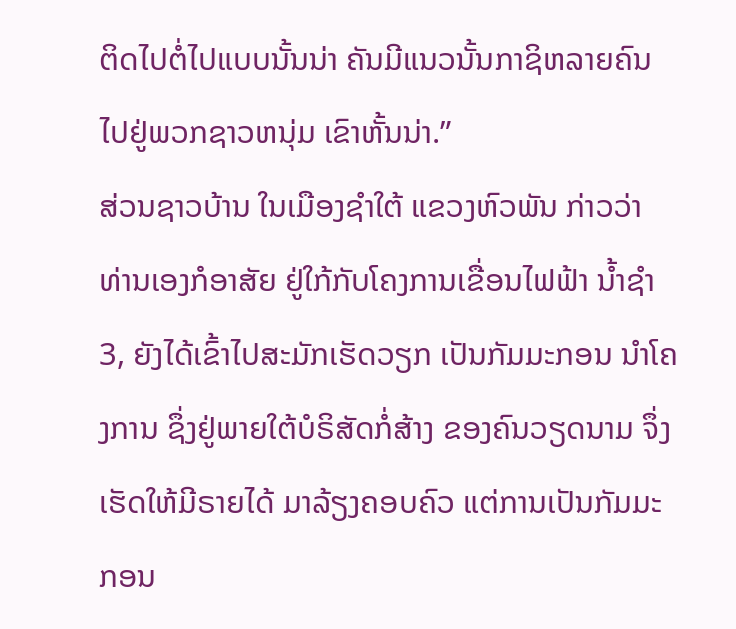ຕິດໄປຕໍ່ໄປແບບນັ້ນນ່າ ຄັນມີແນວນັ້ນກາຊິຫລາຍຄົນ ໄປຢູ່ພວກຊາວຫນຸ່ມ ເຂົາຫັ້ນນ່າ.”
ສ່ວນຊາວບ້ານ ໃນເມືອງຊຳໃຕ້ ແຂວງຫົວພັນ ກ່າວວ່າ ທ່ານເອງກໍອາສັຍ ຢູ່ໃກ້ກັບໂຄງການເຂື່ອນໄຟຟ້າ ນໍ້າຊຳ 3, ຍັງໄດ້ເຂົ້າໄປສະມັກເຮັດວຽກ ເປັນກັມມະກອນ ນຳໂຄງການ ຊຶ່ງຢູ່ພາຍໃຕ້ບໍຣິສັດກໍ່ສ້າງ ຂອງຄົນວຽດນາມ ຈຶ່ງເຮັດໃຫ້ມີຣາຍໄດ້ ມາລ້ຽງຄອບຄົວ ແຕ່ການເປັນກັມມະກອນ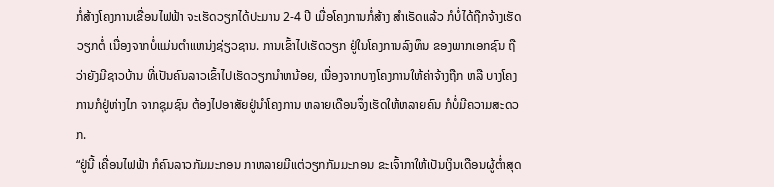ກໍ່ສ້າງໂຄງການເຂື່ອນໄຟຟ້າ ຈະເຮັດວຽກໄດ້ປະມານ 2-4 ປີ ເມື່ອໂຄງການກໍ່ສ້າງ ສຳເຣັດແລ້ວ ກໍບໍ່ໄດ້ຖືກຈ້າງເຮັດວຽກຕໍ່ ເນື່ອງຈາກບໍ່ແມ່ນຕຳແຫນ່ງຊ່ຽວຊານ. ການເຂົ້າໄປເຮັດວຽກ ຢູ່ໃນໂຄງການລົງທຶນ ຂອງພາກເອກຊົນ ຖືວ່າຍັງມີຊາວບ້ານ ທີ່ເປັນຄົນລາວເຂົ້າໄປເຮັດວຽກນຳຫນ້ອຍ, ເນື່ອງຈາກບາງໂຄງການໃຫ້ຄ່າຈ້າງຖືກ ຫລື ບາງໂຄງການກໍຢູ່ຫ່າງໄກ ຈາກຊຸມຊົນ ຕ້ອງໄປອາສັຍຢູ່ນຳໂຄງການ ຫລາຍເດືອນຈຶ່ງເຮັດໃຫ້ຫລາຍຄົນ ກໍບໍ່ມີຄວາມສະດວກ.
“ຢູ່ນີ້ ເຄື່ອນໄຟຟ້າ ກໍຄົນລາວກັມມະກອນ ກາຫລາຍມີແຕ່ວຽກກັມມະກອນ ຂະເຈົ້າກາໃຫ້ເປັນເງິນເດືອນຜູ້ຕໍ່າສຸດ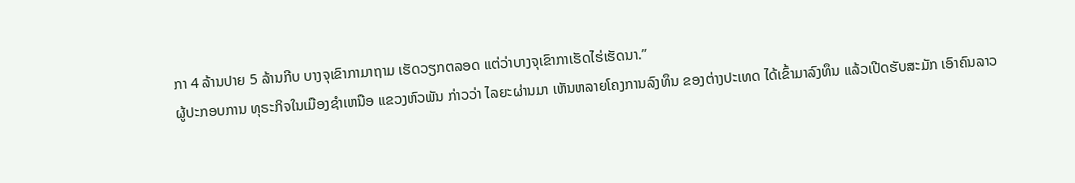ກາ 4 ລ້ານປາຍ 5 ລ້ານກີບ ບາງຈຸເຂົາກາມາຖາມ ເຮັດວຽກຕລອດ ແຕ່ວ່າບາງຈຸເຂົາກາເຮັດໄຮ່ເຮັດນາ.”
ຜູ້ປະກອບການ ທຸຣະກິຈໃນເມືອງຊຳເຫນືອ ແຂວງຫົວພັນ ກ່າວວ່າ ໄລຍະຜ່ານມາ ເຫັນຫລາຍໂຄງການລົງທຶນ ຂອງຕ່າງປະເທດ ໄດ້ເຂົ້າມາລົງທຶນ ແລ້ວເປີດຮັບສະມັກ ເອົາຄົນລາວ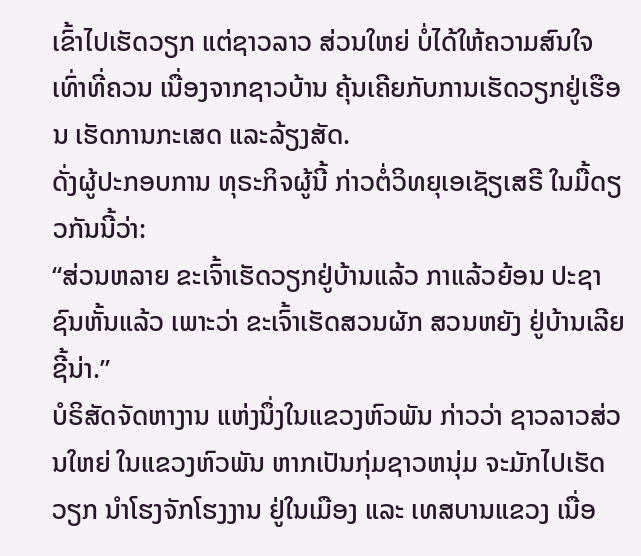ເຂົ້າໄປເຮັດວຽກ ແຕ່ຊາວລາວ ສ່ວນໃຫຍ່ ບໍ່ໄດ້ໃຫ້ຄວາມສົນໃຈ ເທົ່າທີ່ຄວນ ເນື່ອງຈາກຊາວບ້ານ ຄຸ້ນເຄີຍກັບການເຮັດວຽກຢູ່ເຮືອນ ເຮັດການກະເສດ ແລະລ້ຽງສັດ.
ດັ່ງຜູ້ປະກອບການ ທຸຣະກິຈຜູ້ນີ້ ກ່າວຕໍ່ວິທຍຸເອເຊັຽເສຣີ ໃນມື້ດຽວກັນນີ້ວ່າ:
“ສ່ວນຫລາຍ ຂະເຈົ້າເຮັດວຽກຢູ່ບ້ານແລ້ວ ກາແລ້ວຍ້ອນ ປະຊາຊົນຫັ້ນແລ້ວ ເພາະວ່າ ຂະເຈົ້າເຮັດສວນຜັກ ສວນຫຍັງ ຢູ່ບ້ານເລີຍຊີ້ນ່າ.”
ບໍຣິສັດຈັດຫາງານ ແຫ່ງນຶ່ງໃນແຂວງຫົວພັນ ກ່າວວ່າ ຊາວລາວສ່ວນໃຫຍ່ ໃນແຂວງຫົວພັນ ຫາກເປັນກຸ່ມຊາວຫນຸ່ມ ຈະມັກໄປເຮັດວຽກ ນຳໂຮງຈັກໂຮງງານ ຢູ່ໃນເມືອງ ແລະ ເທສບານແຂວງ ເນື່ອ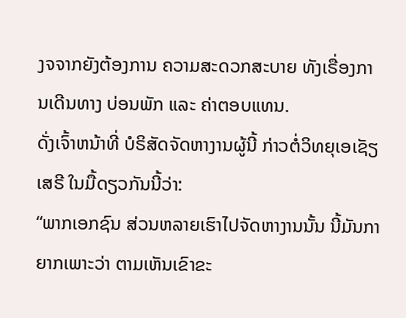ງຈຈາກຍັງຕ້ອງການ ຄວາມສະດວກສະບາຍ ທັງເຣື່ອງການເດີນທາງ ບ່ອນພັກ ແລະ ຄ່າຕອບແທນ.
ດັ່ງເຈົ້າຫນ້າທີ່ ບໍຣິສັດຈັດຫາງານຜູ້ນີ້ ກ່າວຕໍ່ວິທຍຸເອເຊັຽເສຣີ ໃນມື້ດຽວກັນນີ້ວ່າ:
“ພາກເອກຊົນ ສ່ວນຫລາຍເຮົາໄປຈັດຫາງານນັ້ນ ນີ້ມັນກາຍາກເພາະວ່າ ຕາມເຫັນເຂົາຂະ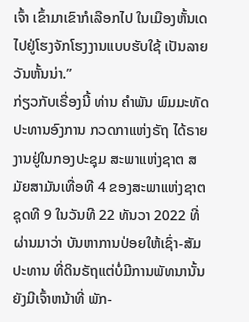ເຈົ້າ ເຂົ້າມາເຂົາກໍເລືອກໄປ ໃນເມືອງຫັ້ນເດ ໄປຢູ່ໂຮງຈັກໂຮງງານແບບຮັບໃຊ້ ເປັນລາຍວັນຫັ້ນນ່າ.”
ກ່ຽວກັບເຣື່ອງນີ້ ທ່ານ ຄຳພັນ ພົມມະທັດ ປະທານອົງການ ກວດກາແຫ່ງຣັຖ ໄດ້ຣາຍງານຢູ່ໃນກອງປະຊຸມ ສະພາແຫ່ງຊາຕ ສມັຍສາມັນເທື່ອທີ 4 ຂອງສະພາແຫ່ງຊາຕ ຊຸດທີ 9 ໃນວັນທີ 22 ທັນວາ 2022 ທີ່ຜ່ານມາວ່າ ບັນຫາການປ່ອຍໃຫ້ເຊົ່າ-ສັມປະທານ ທີ່ດິນຣັຖແຕ່ບໍ່ມີການພັທນານັ້ນ ຍັງມີເຈົ້າຫນ້າທີ່ ພັກ-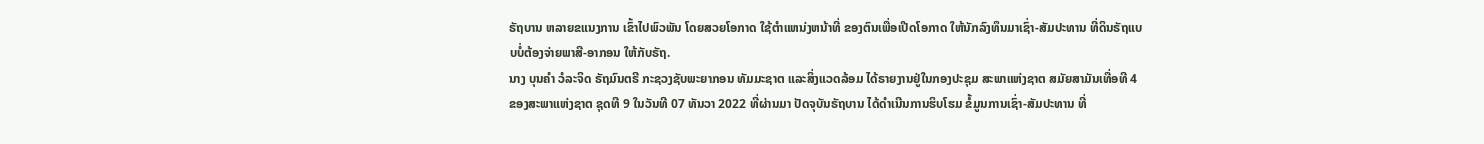ຣັຖບານ ຫລາຍຂແນງການ ເຂົ້າໄປພົວພັນ ໂດຍສວຍໂອກາດ ໃຊ້ຕຳແຫນ່ງຫນ້າທີ່ ຂອງຕົນເພື່ອເປີດໂອກາດ ໃຫ້ນັກລົງທຶນມາເຊົ່າ-ສັມປະທານ ທີ່ດິນຣັຖແບບບໍ່ຕ້ອງຈ່າຍພາສີ-ອາກອນ ໃຫ້ກັບຣັຖ.
ນາງ ບຸນຄຳ ວໍລະຈິດ ຣັຖມົນຕຣີ ກະຊວງຊັບພະຍາກອນ ທັມມະຊາຕ ແລະສິ່ງແວດລ້ອມ ໄດ້ຣາຍງານຢູ່ໃນກອງປະຊຸມ ສະພາແຫ່ງຊາຕ ສມັຍສາມັນເທື່ອທີ 4 ຂອງສະພາແຫ່ງຊາຕ ຊຸດທີ 9 ໃນວັນທີ 07 ທັນວາ 2022 ທີ່ຜ່ານມາ ປັດຈຸບັນຣັຖບານ ໄດ້ດຳເນີນການຮິບໂຮມ ຂໍ້ມູນການເຊົ່າ-ສັມປະທານ ທີ່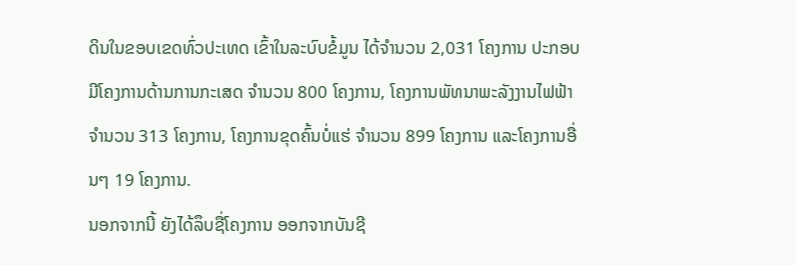ດິນໃນຂອບເຂດທົ່ວປະເທດ ເຂົ້າໃນລະບົບຂໍ້ມູນ ໄດ້ຈຳນວນ 2,031 ໂຄງການ ປະກອບມີໂຄງການດ້ານການກະເສດ ຈຳນວນ 800 ໂຄງການ, ໂຄງການພັທນາພະລັງງານໄຟຟ້າ ຈໍານວນ 313 ໂຄງການ, ໂຄງການຂຸດຄົ້ນບໍ່ແຮ່ ຈຳນວນ 899 ໂຄງການ ແລະໂຄງການອື່ນໆ 19 ໂຄງການ.
ນອກຈາກນີ້ ຍັງໄດ້ລຶບຊື່ໂຄງການ ອອກຈາກບັນຊີ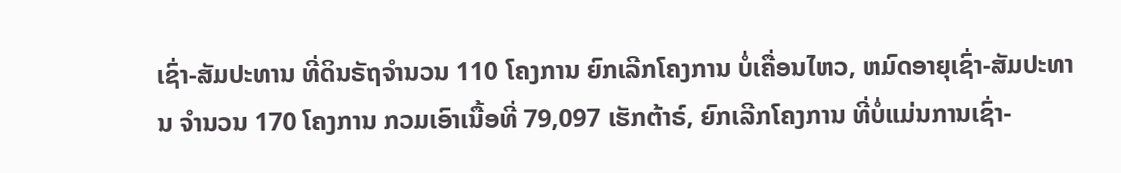ເຊົ່າ-ສັມປະທານ ທີ່ດິນຣັຖຈຳນວນ 110 ໂຄງການ ຍົກເລີກໂຄງການ ບໍ່ເຄື່ອນໄຫວ, ຫມົດອາຍຸເຊົ່າ-ສັມປະທານ ຈຳນວນ 170 ໂຄງການ ກວມເອົາເນື້ອທີ່ 79,097 ເຮັກຕ້າຣ໌, ຍົກເລີກໂຄງການ ທີ່ບໍ່ແມ່ນການເຊົ່າ-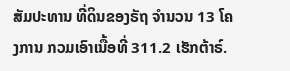ສັມປະທານ ທີ່ດິນຂອງຣັຖ ຈຳນວນ 13 ໂຄງການ ກວມເອົາເນື້ອທີ່ 311.2 ເຮັກຕ້າຣ໌.